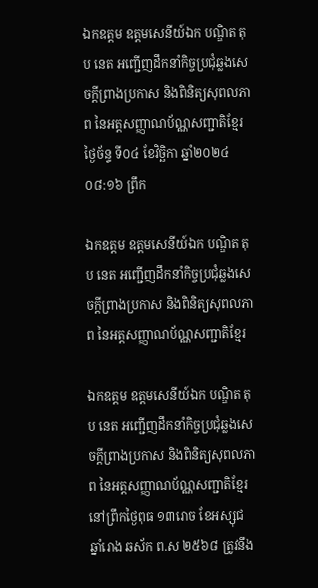ឯកឧត្តម ឧត្តមសេនីយ៍ឯក បណ្ឌិត តុប នេត អញ្ជើញដឹកនាំកិច្ចប្រជុំឆ្លងសេចក្ដីព្រាងប្រកាស និងពិនិត្យសុពលភាព នៃអត្តសញ្ញាណប័ណ្ណសញ្ជាតិខ្មែរ
ថ្ងៃច័ន្ទ ទី០៤ ខែវិច្ឆិកា ឆ្នាំ២០២៤ ០៨:១៦ ព្រឹក

ឯកឧត្តម ឧត្តមសេនីយ៍ឯក បណ្ឌិត តុប នេត អញ្ជើញដឹកនាំកិច្ចប្រជុំឆ្លងសេចក្ដីព្រាងប្រកាស និងពិនិត្យសុពលភាព នៃអត្តសញ្ញាណប័ណ្ណសញ្ជាតិខ្មែរ

ឯកឧត្តម ឧត្តមសេនីយ៍ឯក បណ្ឌិត តុប នេត អញ្ជើញដឹកនាំកិច្ចប្រជុំឆ្លងសេចក្ដីព្រាងប្រកាស និងពិនិត្យសុពលភាព នៃអត្តសញ្ញាណប័ណ្ណសញ្ជាតិខ្មែរ
នៅព្រឹកថ្ងៃពុធ ១៣រោច ខែអស្សុជ ឆ្នាំរោង ឆស័ក ព.ស ២៥៦៨ ត្រូវនឹង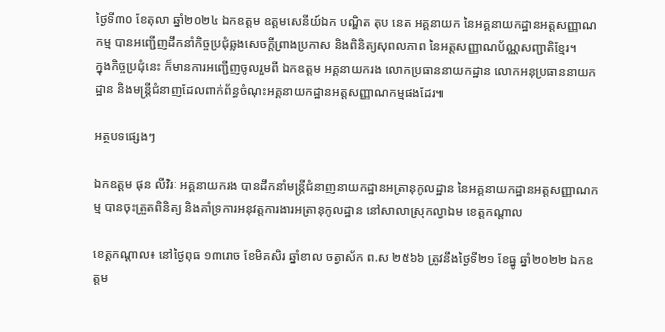ថ្ងៃទី៣០ ខែតុលា ឆ្នាំ២០២៤ ឯកឧត្តម ឧត្តមសេនីយ៍ឯក បណ្ឌិត តុប នេត អគ្គនាយក នៃអគ្គនាយកដ្ឋានអត្តសញ្ញាណកម្ម បានអញ្ជើញដឹកនាំកិច្ចប្រជុំឆ្លងសេចក្ដីព្រាងប្រកាស និងពិនិត្យសុពលភាព នៃអត្តសញ្ញាណប័ណ្ណសញ្ជាតិខ្មែរ។
ក្នុងកិច្ចប្រជុំនេះ ក៏មានការអញ្ជើញចូលរួមពី ឯកឧត្តម អគ្គនាយករង លោកប្រធាននាយកដ្ឋាន លោកអនុប្រធាននាយកដ្ឋាន និងមន្រ្តីជំនាញដែលពាក់ព័ន្ធចំណុះអគ្គនាយកដ្ឋានអត្តសញ្ញាណកម្មផងដែរ៕

អត្ថបទផ្សេងៗ

ឯកឧត្ដម ផុន លីវិរៈ អគ្គនាយករង បានដឹកនាំមន្រ្តីជំនាញនាយកដ្ឋានអត្រានុកូលដ្ឋាន នៃអគ្គនាយកដ្ឋានអត្តសញ្ញាណកម្ម បានចុះត្រួតពិនិត្យ និងគាំទ្រការអនុវត្តការងារអត្រានុកូលដ្ឋាន នៅសាលាស្រុកល្វាឯម ខេត្តកណ្តាល

ខេត្តកណ្តាល៖ នៅថ្ងៃពុធ ១៣រោច ខែមិគសិរ ឆ្នាំខាល ចត្វាស័ក ព.ស ២៥៦៦ ត្រូវនឹងថ្ងៃទី២១ ខែធ្នូ ឆ្នាំ២០២២ ឯកឧត្ដម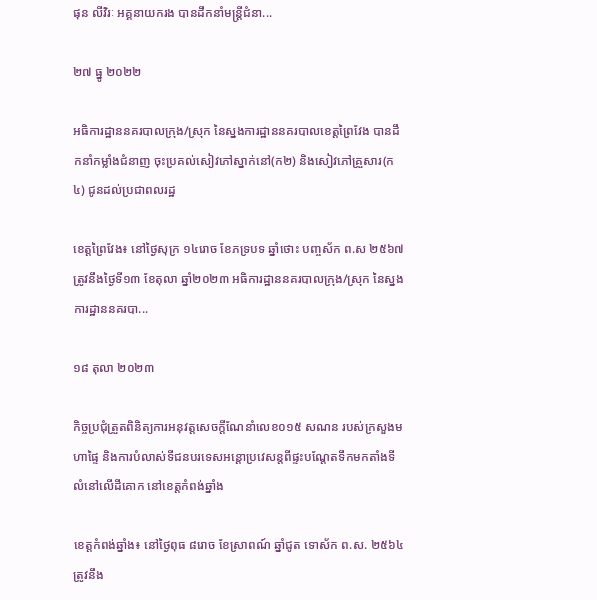ផុន លីវិរៈ អគ្គនាយករង បានដឹកនាំមន្រ្តីជំនា...

២៧ ធ្នូ ២០២២

អធិការដ្ឋាននគរបាលក្រុង/ស្រុក នៃស្នងការដ្ឋាននគរបាលខេត្តព្រៃវែង បានដឹកនាំកម្លាំងជំនាញ ចុះប្រគល់សៀវភៅស្នាក់នៅ(ក២) និងសៀវភៅគ្រួសារ(ក៤) ជូនដល់ប្រជាពលរដ្ឋ

ខេត្តព្រៃវែង៖ នៅថ្ងៃសុក្រ ១៤រោច ខែភទ្របទ ឆ្នាំថោះ បញ្ចស័ក ព.ស ២៥៦៧ ត្រូវនឹងថ្ងៃទី១៣ ខែតុលា ឆ្នាំ២០២៣ អធិការដ្ឋាននគរបាលក្រុង/ស្រុក នៃស្នងការដ្ឋាននគរបា...

១៨ តុលា ២០២៣

កិច្ចប្រជុំត្រួតពិនិត្យការអនុវត្តសេចក្តីណែនាំលេខ០១៥ សណន របស់ក្រសួងមហាផ្ទៃ និងការបំលាស់ទីជនបរទេសអន្តោប្រវេសន្តពីផ្ទះបណ្តែតទឹកមកតាំងទីលំនៅលើដីគោក នៅខេត្តកំពង់ឆ្នាំង

ខេត្តកំពង់ឆ្នាំង៖ នៅថ្ងៃពុធ ៨រោច ខែស្រាពណ៍ ឆ្នាំជូត ទោស័ក ព.ស. ២៥៦៤ ត្រូវនឹង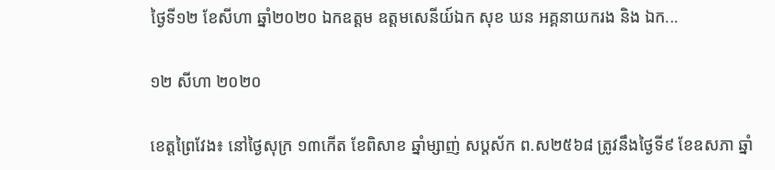ថ្ងៃទី១២ ខែសីហា ឆ្នាំ២០២០ ឯកឧត្តម ឧត្តមសេនីយ៍ឯក សុខ ឃន អគ្គនាយករង និង ឯក...

១២ សីហា ២០២០

ខេត្តព្រៃវែង៖ នៅថ្ងៃសុក្រ ១៣កើត ខែពិសាខ ឆ្នាំម្សាញ់ សប្តស័ក ព.ស២៥៦៨ ត្រូវនឹងថ្ងៃទី៩ ខែឧសភា ឆ្នាំ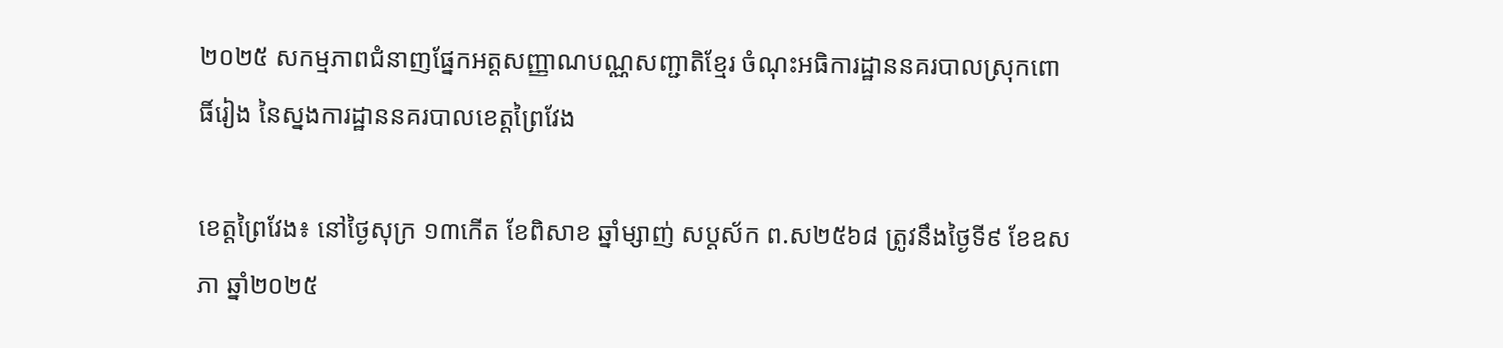២០២៥ សកម្មភាពជំនាញផ្នែកអត្តសញ្ញាណបណ្ណសញ្ជាតិខ្មែរ ចំណុះអធិការដ្ឋាននគរបាលស្រុកពោធិ៍រៀង នៃស្នងការដ្ឋាននគរបាលខេត្តព្រៃវែង

ខេត្តព្រៃវែង៖ នៅថ្ងៃសុក្រ ១៣កើត ខែពិសាខ ឆ្នាំម្សាញ់ សប្តស័ក ព.ស២៥៦៨ ត្រូវនឹងថ្ងៃទី៩ ខែឧសភា ឆ្នាំ២០២៥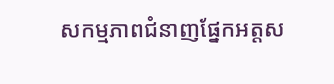សកម្មភាពជំនាញផ្នែកអត្តស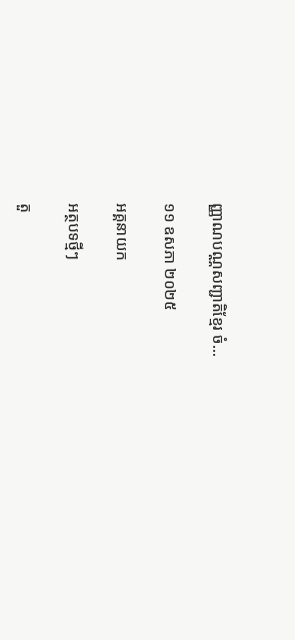ញ្ញាណបណ្ណសញ្ជាតិខ្មែរ ចំ...

១១ ឧសភា ២០២៥

អគ្គនាយក

អត្ថបទថ្មីៗ

តួ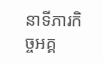នាទីភារកិច្ចអគ្គ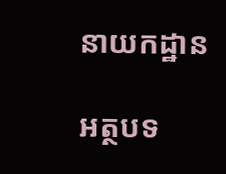នាយកដ្ឋាន

អត្ថបទ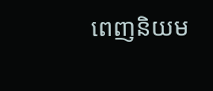ពេញនិយម